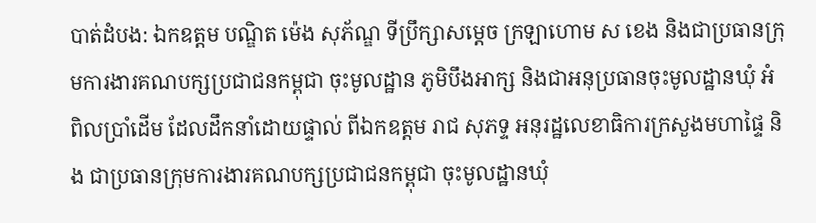បាត់ដំបង: ឯកឧត្តម បណ្ឌិត ម៉េង សុភ័ណ្ឌ ទីប្រឹក្សាសម្តេច ក្រឡាហោម ស ខេង និងជាប្រធានក្រុមការងារគណបក្សប្រជាជនកម្ពុជា ចុះមូលដ្ឋាន ភូមិបឹងអាក្ស និងជាអនុប្រធានចុះមូលដ្ឋានឃុំ អំពិលប្រាំដើម ដែលដឹកនាំដោយផ្ទាល់ ពីឯកឧត្តម រាជ សុភទ្ទ អនុរដ្ឋលេខាធិការក្រសួងមហាផ្ទៃ និង ជាប្រធានក្រុមការងារគណបក្សប្រជាជនកម្ពុជា ចុះមូលដ្ឋានឃុំ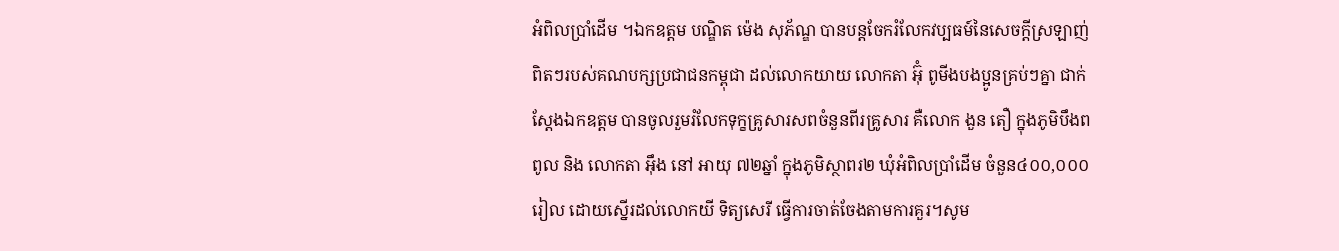អំពិលប្រាំដើម ។ឯកឧត្តម បណ្ឌិត ម៉េង សុភ័ណ្ឌ បានបន្តចែករំលែកវប្បធម៍នៃសេចក្តីស្រឡាញ់ពិតៗរបស់គណបក្សប្រជាជនកម្ពុជា ដល់លោកយាយ លោកតា អ៊ុំ ពូមីងបងប្អូនគ្រប់ៗគ្នា ជាក់ស្តែងឯកឧត្តម បានចូលរួមរំលែកទុក្ខគ្រូសារសពចំនួនពីរគ្រូសារ គឺលោក ងួន តឿ ក្នុងភូមិបឹងពពូល និង លោកតា អ៊ឹង នៅ អាយុ ៧២ឆ្នាំ ក្នុងភូមិស្ថាពរ២ ឃុំអំពិលប្រាំដើម ចំនួន៤០០,០០០រៀល ដោយស្នើរដល់លោកយី ទិត្យសេរី ធ្វើការចាត់ចែងតាមការគួរ។សូម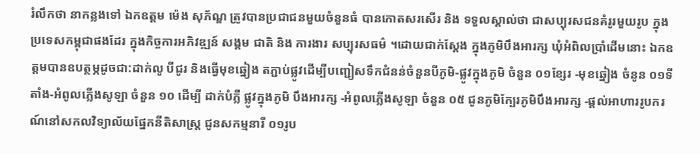រំលឹកថា នាកន្លងទៅ ឯកឧត្តម ម៉េង សុភ័ណ្ឌ ត្រូវបានប្រជាជនមួយចំនួនធំ បានកោតសរសើរ និង ទទួលស្គាល់ថា ជាសប្បុរសជនគំរូរមួយរូប ក្នុងប្រទេសកម្ពុជាផងដែរ ក្នុងកិច្ចការអភិវឌ្ឍន៍ សង្គម ជាតិ និង ការងារ សប្បុរសធម៌ ។ដោយជាក់ស្តែង ក្នុងភូមិបឹងអារក្ស ឃុំអំពិលប្រាំដើមនោះ ឯកឧត្តមបានឧបត្ថម្ភដូចជា:ដាក់លូ បីជូរ និងធ្វើមុខឆ្នៀង តភ្ជាប់ផ្លូវដើម្បីបញ្ជៀសទឹកជំនន់ចំនួនបីភូមិ-ផ្លូវក្នុងភូមិ ចំនួន ០១ខ្សែរ -មុខឆ្នៀង ចំនូន ០១ទីតាំង-អំពូលភ្លើងសូឡា ចំនួន ១០ ដើម្បី ដាក់បំភ្លឺ ផ្លូវក្នុងភូមិ បឹងអារក្ស -អំពូលភ្លើងសូឡា ចំនួន ០៥ ជូនភូមិក្បែរភូមិបឹងអារក្ស -ផ្តល់អាហាររូបករណ៍នៅសកលវិទ្យាល័យផ្នែកនីតិសាស្រ្ត ជូនសកម្មនារី ០១រូប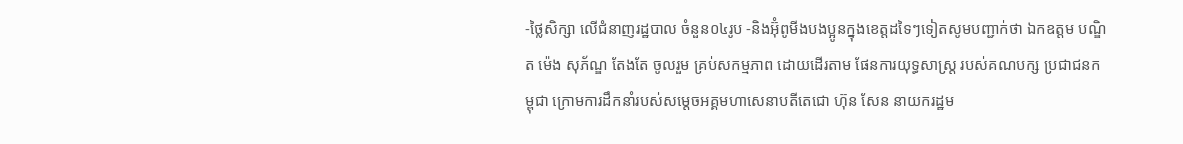-ថ្លៃសិក្សា លើជំនាញរដ្ឋបាល ចំនួន០៤រូប -និងអ៊ុំពូមីងបងប្អូនក្នុងខេត្តដទៃៗទៀតសូមបញ្ជាក់ថា ឯកឧត្តម បណ្ឌិត ម៉េង សុភ័ណ្ឌ តែងតែ ចូលរួម គ្រប់សកម្មភាព ដោយដើរតាម ផែនការយុទ្ធសាស្ត្រ របស់គណបក្ស ប្រជាជនកម្ពុជា ក្រោមការដឹកនាំរបស់សម្តេចអគ្គមហាសេនាបតីតេជោ ហ៊ុន សែន នាយករដ្ឋម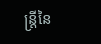ន្ត្រីនៃ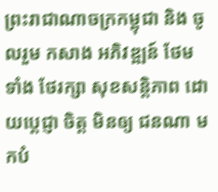ព្រះរាជាណាចក្រកម្ពុជា និង ចូលរួម កសាង អភិវឌ្ឍន៍ ថែមទាំង ថែរក្សា សុខសន្តិភាព ដោយប្តេជ្ញា ចិត្ត មិនឲ្យ ជនណា មកបំ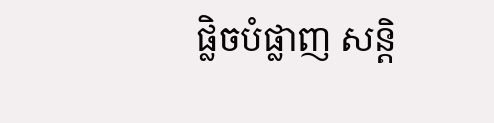ផ្លិចបំផ្លាញ សន្តិ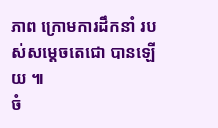ភាព ក្រោមការដឹកនាំ របស់សម្តេចតេជោ បានឡើយ ៕
ចំ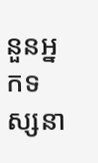នួនអ្នកទស្សនា